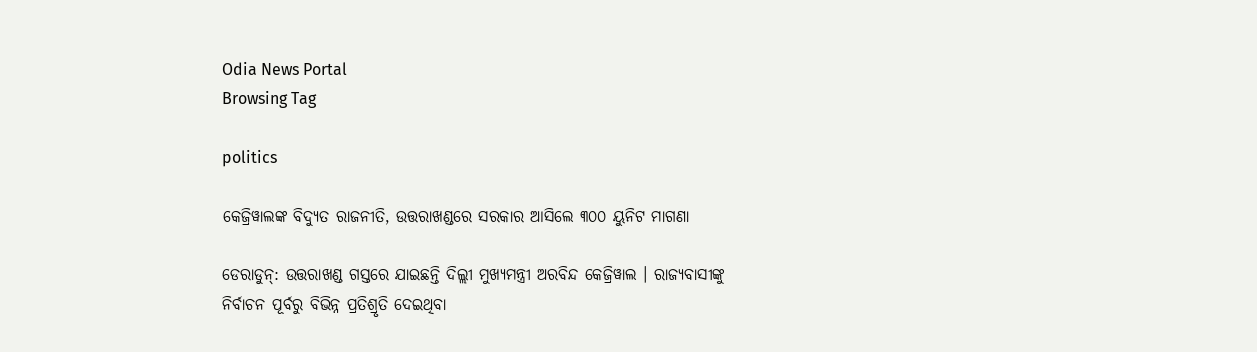Odia News Portal
Browsing Tag

politics

କେଜ୍ରିୱାଲଙ୍କ ବିଦ୍ୟୁତ ରାଜନୀତି, ଉତ୍ତରାଖଣ୍ଡରେ ସରକାର ଆସିଲେ ୩୦୦ ୟୁନିଟ ମାଗଣା

ଡେରାଡୁନ୍‌: ଉତ୍ତରାଖଣ୍ଡ ଗସ୍ତରେ ଯାଇଛନ୍ତି ଦିଲ୍ଲୀ ମୁଖ୍ୟମନ୍ତ୍ରୀ ଅରବିନ୍ଦ କେଜ୍ରିୱାଲ । ରାଜ୍ୟବାସୀଙ୍କୁ ନିର୍ବାଚନ ପୂର୍ବରୁ ବିଭିନ୍ନ ପ୍ରତିଶ୍ରୃତି ଦେଇଥିବା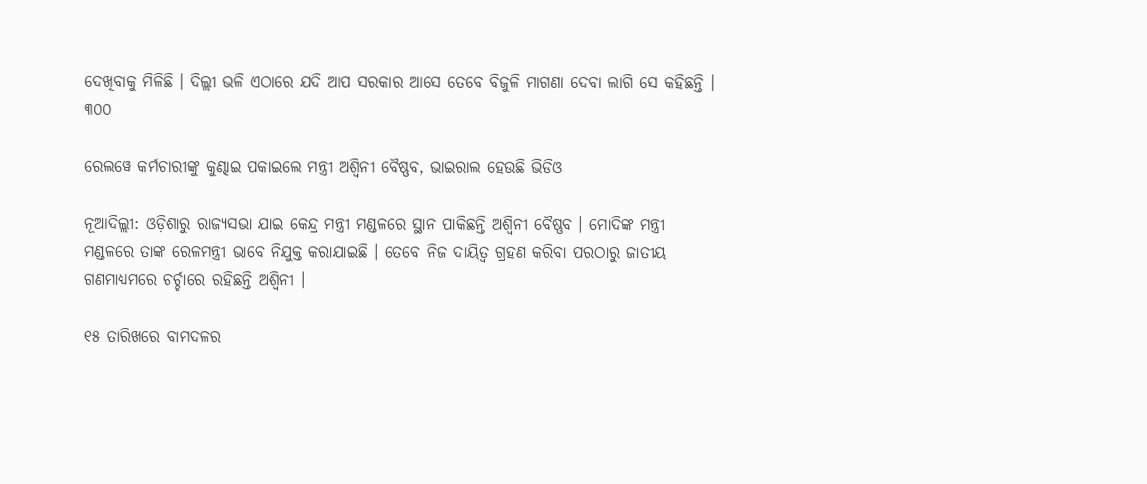ଦେଖିବାକୁ ମିଳିଛି । ଦିଲ୍ଲୀ ଭଳି ଏଠାରେ ଯଦି ଆପ ସରକାର ଆସେ ତେବେ ବିଜୁଳି ମାଗଣା ଦେବା ଲାଗି ସେ କହିଛନ୍ତି । ୩୦୦

ରେଲୱେ କର୍ମଚାରୀଙ୍କୁ କୁଣ୍ଢାଇ ପକାଇଲେ ମନ୍ତ୍ରୀ ଅଶ୍ୱିନୀ ବୈଷ୍ଣବ, ଭାଇରାଲ ହେଉଛି ଭିଡିଓ

ନୂଆଦିଲ୍ଲୀ: ଓଡ଼ିଶାରୁ ରାଜ୍ୟସଭା ଯାଇ କେନ୍ଦ୍ର ମନ୍ତ୍ରୀ ମଣ୍ଡଳରେ ସ୍ଥାନ ପାକିଛନ୍ତି ଅଶ୍ୱିନୀ ବୈଷ୍ଣବ । ମୋଦିଙ୍କ ମନ୍ତ୍ରୀ ମଣ୍ଡଳରେ ତାଙ୍କ ରେଳମନ୍ତ୍ରୀ ଭାବେ ନିଯୁକ୍ତ କରାଯାଇଛି । ତେବେ ନିଜ ଦାୟିତ୍ୱ ଗ୍ରହଣ କରିବା ପରଠାରୁ ଜାତୀୟ ଗଣମାଧ୍ୟମରେ ଚର୍ଚ୍ଚାରେ ରହିଛନ୍ତି ଅଶ୍ୱିନୀ ।

୧୫ ତାରିଖରେ ବାମଦଳର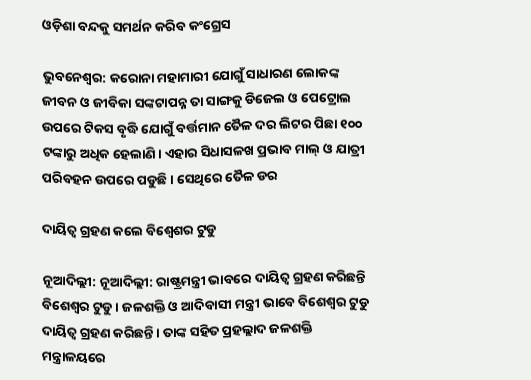ଓଡ଼ିଶା ବନ୍ଦକୁ ସମର୍ଥନ କରିବ କଂଗ୍ରେସ

ଭୁବନେଶ୍ୱର: କରୋନା ମହାମାରୀ ଯୋଗୁଁ ସାଧାରଣ ଲୋକଙ୍କ ଜୀବନ ଓ ଜୀବିକା ସଙ୍କଟାପନ୍ନ ତା ସାଙ୍ଗକୁ ଡିଜେଲ ଓ ପେଟ୍ରୋଲ ଉପରେ ଟିକସ ବୃଦ୍ଧି ଯୋଗୁଁ ବର୍ତ୍ତମାନ ତୈଳ ଦର ଲିଟର ପିଛା ୧୦୦ ଟଙ୍କାରୁ ଅଧିକ ହେଲାଣି। ଏହାର ସିଧାସଳଖ ପ୍ରଭାବ ମାଲ୍ ଓ ଯାତ୍ରୀ ପରିବହନ ଉପରେ ପଡୁଛି । ସେଥିରେ ତୈଳ ଡର

ଦାୟିତ୍ୱ ଗ୍ରହଣ କଲେ ବିଶ୍ୱେଶର ଟୁଡୁ

ନୂଆଦିଲ୍ଲୀ: ନୂଆଦିଲ୍ଲୀ: ରାଷ୍ଟ୍ରମନ୍ତ୍ରୀ ଭାବରେ ଦାୟିତ୍ୱ ଗ୍ରହଣ କରିଛନ୍ତି ବିଶେଶ୍ୱର ଟୁଡୁ । ଜଳଶକ୍ତି ଓ ଆଦିବାସୀ ମନ୍ତ୍ରୀ ଭାବେ ବିଶେଶ୍ୱର ଟୁଡୁ ଦାୟିତ୍ୱ ଗ୍ରହଣ କରିଛନ୍ତି । ତାଙ୍କ ସହିତ ପ୍ରହଲ୍ଲାଦ ଜଳଶକ୍ତି ମନ୍ତ୍ରାଳୟରେ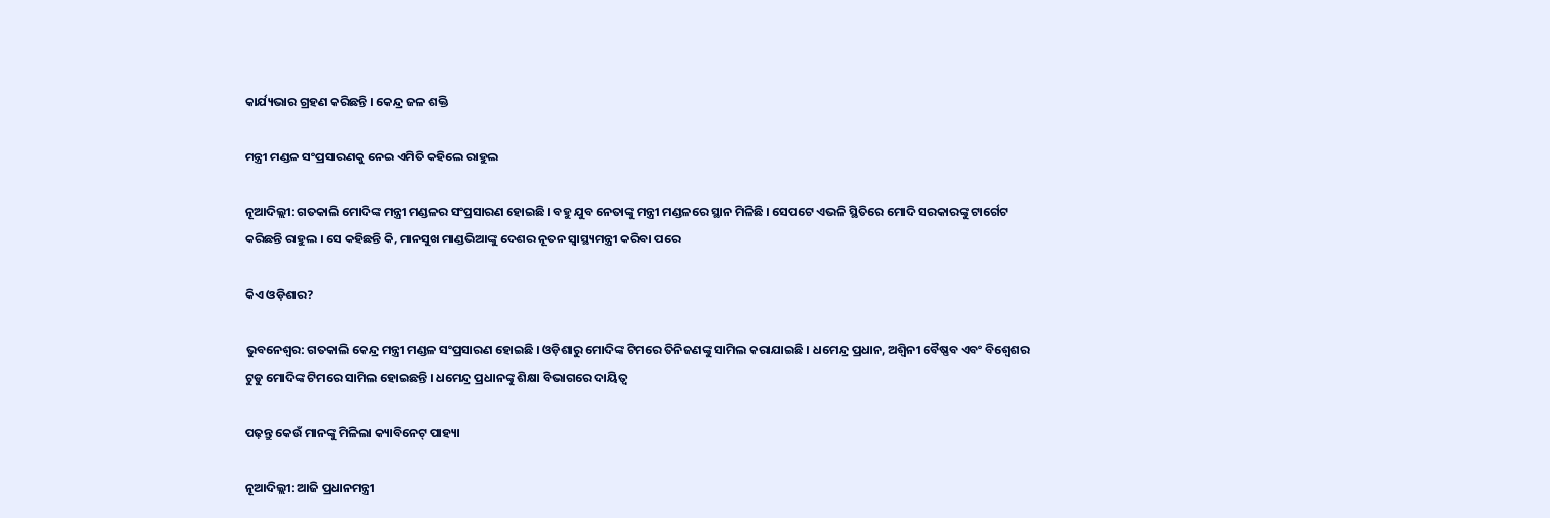କାର୍ଯ୍ୟଭାର ଗ୍ରହଣ କରିଛନ୍ତି । କେନ୍ଦ୍ର ଜଳ ଶକ୍ତି

ମନ୍ତ୍ରୀ ମଣ୍ଡଳ ସଂପ୍ରସାରଣକୁ ନେଇ ଏମିତି କହିଲେ ରାହୁଲ

ନୂଆଦିଲ୍ଲୀ: ଗତକାଲି ମୋଦିଙ୍କ ମନ୍ତ୍ରୀ ମଣ୍ଡଳର ସଂପ୍ରସାରଣ ହୋଇଛି । ବହୁ ଯୁବ ନେତାଙ୍କୁ ମନ୍ତ୍ରୀ ମଣ୍ଡଳରେ ସ୍ଥାନ ମିଳିଛି । ସେପଟେ ଏଭଳି ସ୍ଥିତିରେ ମୋଦି ସରକାରଙ୍କୁ ଟାର୍ଗେଟ କରିଛନ୍ତି ରାହୁଲ । ସେ କହିଛନ୍ତି କି, ମାନସୁଖ ମାଣ୍ଡଭିଆଙ୍କୁ ଦେଶର ନୂତନ ସ୍ୱାସ୍ଥ୍ୟମନ୍ତ୍ରୀ କରିବା ପରେ

କିଏ ଓଡ଼ିଶାର?

ଭୁବନେଶ୍ୱର: ଗତକାଲି କେନ୍ଦ୍ର ମନ୍ତ୍ରୀ ମଣ୍ଡଳ ସଂପ୍ରସାରଣ ହୋଇଛି । ଓଡ଼ିଶାରୁ ମୋଦିଙ୍କ ଟିମରେ ତିନିଜଣଙ୍କୁ ସାମିଲ କରାଯାଇଛି । ଧମେନ୍ଦ୍ର ପ୍ରଧାନ, ଅଶ୍ୱିନୀ ବୈଷ୍ଣବ ଏବଂ ବିଶ୍ୱେଶର ଟୁଡୁ ମୋଦିଙ୍କ ଟିମରେ ସାମିଲ ହୋଇଛନ୍ତି । ଧମେନ୍ଦ୍ର ପ୍ରଧାନଙ୍କୁ ଶିକ୍ଷା ବିଭାଗରେ ଦାୟିତ୍ୱ

ପଢ଼ନ୍ତୁ କେଉଁ ମାନଙ୍କୁ ମିଳିଲା କ୍ୟାବିନେଟ୍ ପାହ୍ୟା

ନୂଆଦିଲ୍ଲୀ: ଆଜି ପ୍ରଧାନମନ୍ତ୍ରୀ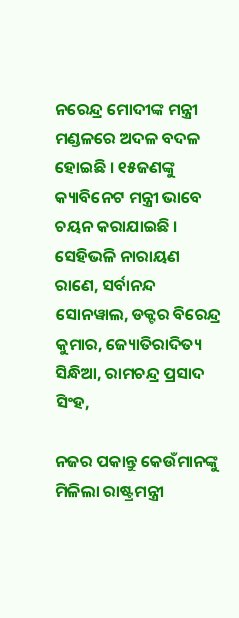ନରେନ୍ଦ୍ର ମୋଦୀଙ୍କ ମନ୍ତ୍ରୀ ମଣ୍ଡଳରେ ଅଦଳ ବଦଳ ହୋଇଛି । ୧୫ଜଣଙ୍କୁ କ୍ୟାବିନେଟ ମନ୍ତ୍ରୀ ଭାବେ ଚୟନ କରାଯାଇଛି । ସେହିଭଳି ନାରାୟଣ ରାଣେ, ସର୍ବାନନ୍ଦ ସୋନୱାଲ, ଡକ୍ଟର ବିରେନ୍ଦ୍ର କୁମାର, ଜ୍ୟୋତିରାଦିତ୍ୟ ସିନ୍ଧିଆ, ରାମଚନ୍ଦ୍ର ପ୍ରସାଦ ସିଂହ,

ନଜର ପକାନ୍ତୁ କେଉଁମାନଙ୍କୁ ମିଳିଲା ରାଷ୍ଟ୍ରମନ୍ତ୍ରୀ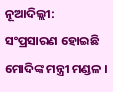ନୂଆଦିଲ୍ଲୀ: ସଂପ୍ରସାରଣ ହୋଇଛି ମୋଦିଙ୍କ ମନ୍ତ୍ରୀ ମଣ୍ଡଳ ।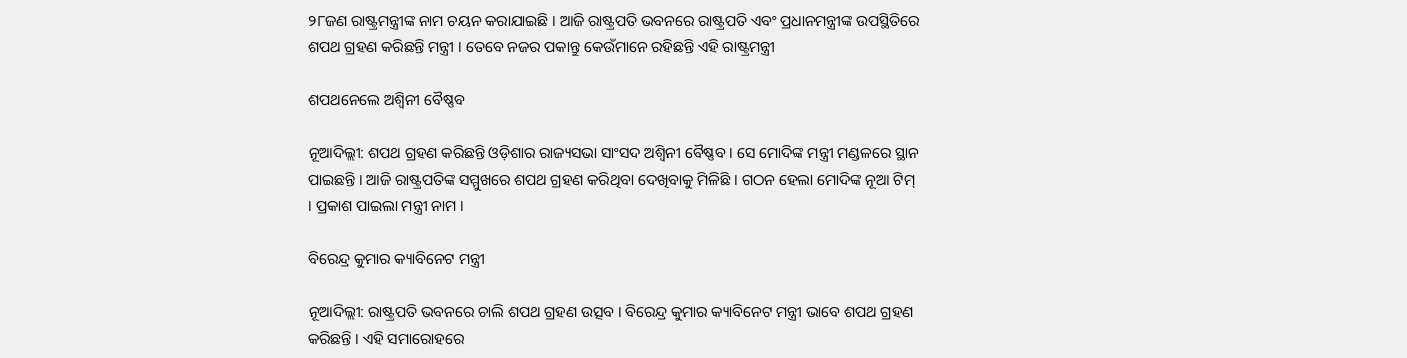୨୮ଜଣ ରାଷ୍ଟ୍ରମନ୍ତ୍ରୀଙ୍କ ନାମ ଚୟନ କରାଯାଇଛି । ଆଜି ରାଷ୍ଟ୍ରପତି ଭବନରେ ରାଷ୍ଟ୍ରପତି ଏବଂ ପ୍ରଧାନମନ୍ତ୍ରୀଙ୍କ ଉପସ୍ଥିତିରେ ଶପଥ ଗ୍ରହଣ କରିଛନ୍ତି ମନ୍ତ୍ରୀ । ତେବେ ନଜର ପକାନ୍ତୁ କେଉଁମାନେ ରହିଛନ୍ତି ଏହି ରାଷ୍ଟ୍ରମନ୍ତ୍ରୀ

ଶପଥନେଲେ ଅଶ୍ୱିନୀ ବୈଷ୍ଣବ

ନୂଆଦିଲ୍ଲୀ: ଶପଥ ଗ୍ରହଣ କରିଛନ୍ତି ଓଡ଼ିଶାର ରାଜ୍ୟସଭା ସାଂସଦ ଅଶ୍ୱିନୀ ବୈଷ୍ଣବ । ସେ ମୋଦିଙ୍କ ମନ୍ତ୍ରୀ ମଣ୍ଡଳରେ ସ୍ଥାନ ପାଇଛନ୍ତି । ଆଜି ରାଷ୍ଟ୍ରପତିଙ୍କ ସମ୍ମୁଖରେ ଶପଥ ଗ୍ରହଣ କରିଥିବା ଦେଖିବାକୁ ମିଳିଛି । ଗଠନ ହେଲା ମୋଦିଙ୍କ ନୂଆ ଟିମ୍ । ପ୍ରକାଶ ପାଇଲା ମନ୍ତ୍ରୀ ନାମ ।

ବିରେନ୍ଦ୍ର କୁମାର କ୍ୟାବିନେଟ ମନ୍ତ୍ରୀ

ନୂଆଦିଲ୍ଲୀ: ରାଷ୍ଟ୍ରପତି ଭବନରେ ଚାଲି ଶପଥ ଗ୍ରହଣ ଉତ୍ସବ । ବିରେନ୍ଦ୍ର କୁମାର କ୍ୟାବିନେଟ ମନ୍ତ୍ରୀ ଭାବେ ଶପଥ ଗ୍ରହଣ କରିଛନ୍ତି । ଏହି ସମାରୋହରେ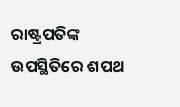ରାଷ୍ଟ୍ରପତିଙ୍କ ଉପସ୍ଥିତିରେ ଶପଥ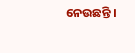ନେଉଛନ୍ତି ।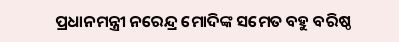ପ୍ରଧାନମନ୍ତ୍ରୀ ନରେନ୍ଦ୍ର ମୋଦିଙ୍କ ସମେତ ବହୁ ବରିଷ୍ଠ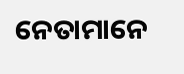ନେତାମାନେ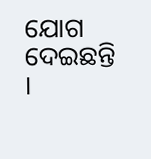ଯୋଗ ଦେଇଛନ୍ତି ।